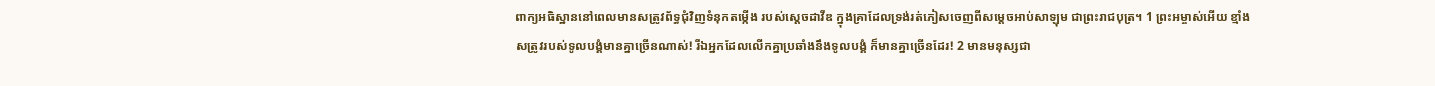ពាក្យអធិស្ឋាននៅពេលមានសត្រូវព័ទ្ធជុំវិញទំនុកតម្កើង របស់ស្ដេចដាវីឌ ក្នុងគ្រាដែលទ្រង់រត់ភៀសចេញពីសម្ដេចអាប់សាឡុម ជាព្រះរាជបុត្រ។ 1 ព្រះអម្ចាស់អើយ ខ្មាំងសត្រូវរបស់ទូលបង្គំមានគ្នាច្រើនណាស់! រីឯអ្នកដែលលើកគ្នាប្រឆាំងនឹងទូលបង្គំ ក៏មានគ្នាច្រើនដែរ! 2 មានមនុស្សជា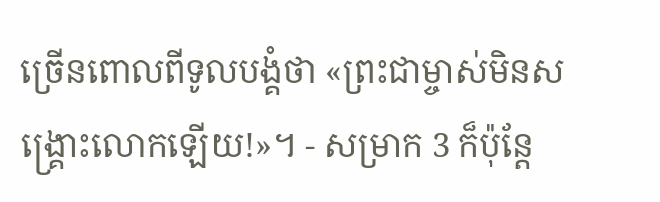ច្រើនពោលពីទូលបង្គំថា «ព្រះជាម្ចាស់មិនសង្គ្រោះលោកឡើយ!»។ - សម្រាក 3 ក៏ប៉ុន្តែ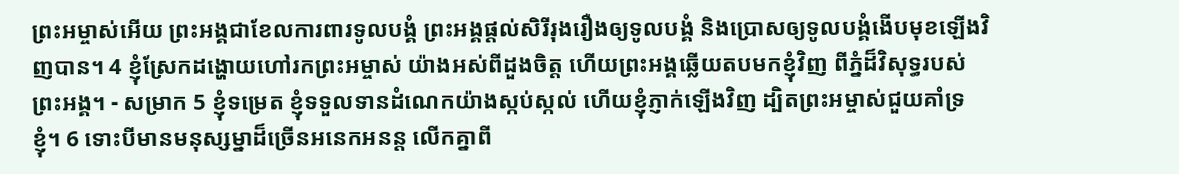ព្រះអម្ចាស់អើយ ព្រះអង្គជាខែលការពារទូលបង្គំ ព្រះអង្គផ្ដល់សិរីរុងរឿងឲ្យទូលបង្គំ និងប្រោសឲ្យទូលបង្គំងើបមុខឡើងវិញបាន។ 4 ខ្ញុំស្រែកដង្ហោយហៅរកព្រះអម្ចាស់ យ៉ាងអស់ពីដួងចិត្ត ហើយព្រះអង្គឆ្លើយតបមកខ្ញុំវិញ ពីភ្នំដ៏វិសុទ្ធរបស់ព្រះអង្គ។ - សម្រាក 5 ខ្ញុំទម្រេត ខ្ញុំទទួលទានដំណេកយ៉ាងស្កប់ស្កល់ ហើយខ្ញុំភ្ញាក់ឡើងវិញ ដ្បិតព្រះអម្ចាស់ជួយគាំទ្រខ្ញុំ។ 6 ទោះបីមានមនុស្សម្នាដ៏ច្រើនអនេកអនន្ត លើកគ្នាពី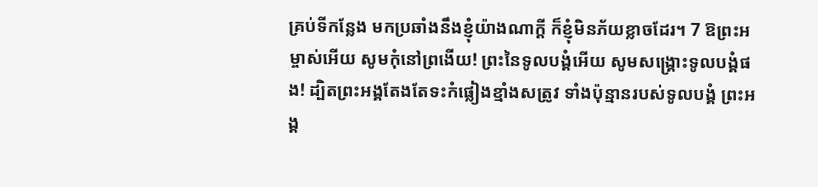គ្រប់ទីកន្លែង មកប្រឆាំងនឹងខ្ញុំយ៉ាងណាក្ដី ក៏ខ្ញុំមិនភ័យខ្លាចដែរ។ 7 ឱព្រះអម្ចាស់អើយ សូមកុំនៅព្រងើយ! ព្រះនៃទូលបង្គំអើយ សូមសង្គ្រោះទូលបង្គំផង! ដ្បិតព្រះអង្គតែងតែទះកំផ្លៀងខ្មាំងសត្រូវ ទាំងប៉ុន្មានរបស់ទូលបង្គំ ព្រះអង្គ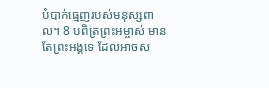បំបាក់ធ្មេញរបស់មនុស្សពាល។ 8 បពិត្រព្រះអម្ចាស់ មានតែព្រះអង្គទេ ដែលអាចស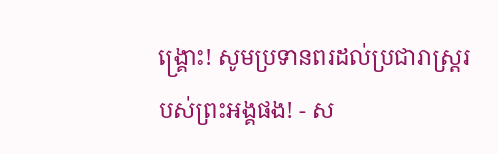ង្គ្រោះ! សូមប្រទានពរដល់ប្រជារាស្ត្ររបស់ព្រះអង្គផង! - ស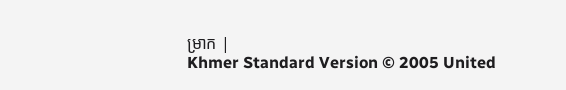ម្រាក |
Khmer Standard Version © 2005 United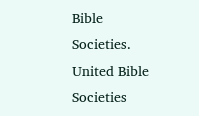Bible Societies.
United Bible Societies